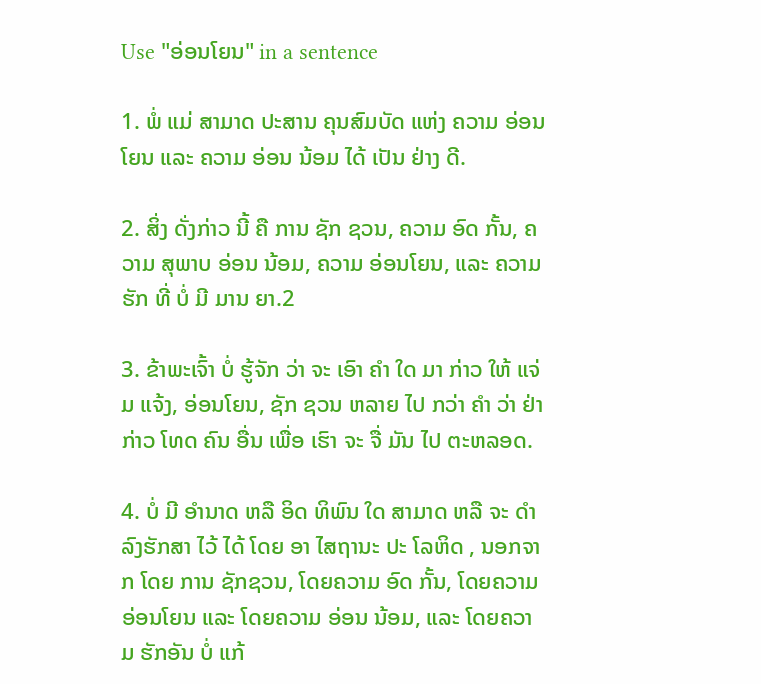Use "ອ່ອນໂຍນ" in a sentence

1. ພໍ່ ແມ່ ສາມາດ ປະສານ ຄຸນສົມບັດ ແຫ່ງ ຄວາມ ອ່ອນໂຍນ ແລະ ຄວາມ ອ່ອນ ນ້ອມ ໄດ້ ເປັນ ຢ່າງ ດີ.

2. ສິ່ງ ດັ່ງກ່າວ ນີ້ ຄື ການ ຊັກ ຊວນ, ຄວາມ ອົດ ກັ້ນ, ຄວາມ ສຸພາບ ອ່ອນ ນ້ອມ, ຄວາມ ອ່ອນໂຍນ, ແລະ ຄວາມ ຮັກ ທີ່ ບໍ່ ມີ ມານ ຍາ.2

3. ຂ້າພະເຈົ້າ ບໍ່ ຮູ້ຈັກ ວ່າ ຈະ ເອົາ ຄໍາ ໃດ ມາ ກ່າວ ໃຫ້ ແຈ່ມ ແຈ້ງ, ອ່ອນໂຍນ, ຊັກ ຊວນ ຫລາຍ ໄປ ກວ່າ ຄໍາ ວ່າ ຢ່າ ກ່າວ ໂທດ ຄົນ ອື່ນ ເພື່ອ ເຮົາ ຈະ ຈື່ ມັນ ໄປ ຕະຫລອດ.

4. ບໍ່ ມີ ອໍານາດ ຫລື ອິດ ທິພົນ ໃດ ສາມາດ ຫລື ຈະ ດໍາລົງຮັກສາ ໄວ້ ໄດ້ ໂດຍ ອາ ໄສຖານະ ປະ ໂລຫິດ , ນອກຈາກ ໂດຍ ການ ຊັກຊວນ, ໂດຍຄວາມ ອົດ ກັ້ນ, ໂດຍຄວາມ ອ່ອນໂຍນ ແລະ ໂດຍຄວາມ ອ່ອນ ນ້ອມ, ແລະ ໂດຍຄວາມ ຮັກອັນ ບໍ່ ແກ້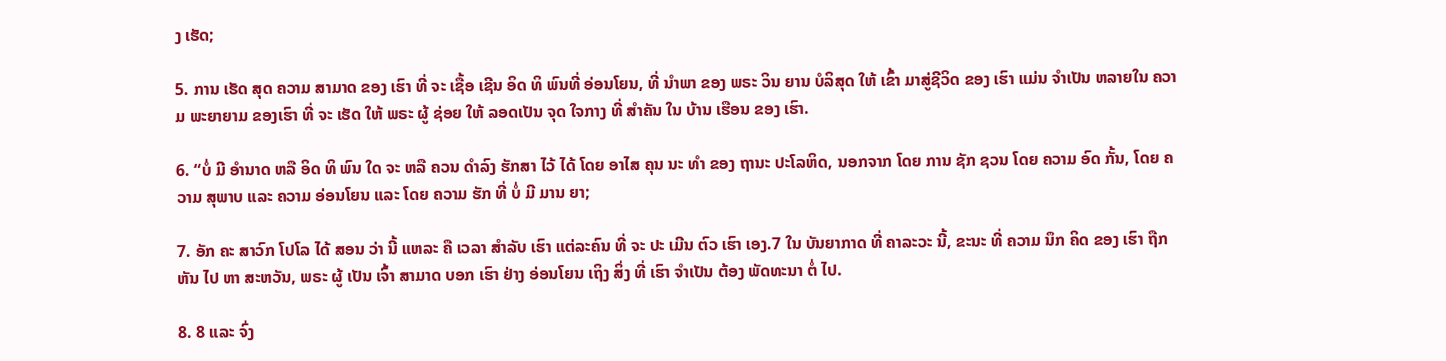ງ ເຮັດ;

5. ການ ເຮັດ ສຸດ ຄວາມ ສາມາດ ຂອງ ເຮົາ ທີ່ ຈະ ເຊື້ອ ເຊີນ ອິດ ທິ ພົນທີ່ ອ່ອນໂຍນ, ທີ່ ນໍາພາ ຂອງ ພຣະ ວິນ ຍານ ບໍລິສຸດ ໃຫ້ ເຂົ້າ ມາສູ່ຊີວິດ ຂອງ ເຮົາ ແມ່ນ ຈໍາເປັນ ຫລາຍໃນ ຄວາມ ພະຍາຍາມ ຂອງເຮົາ ທີ່ ຈະ ເຮັດ ໃຫ້ ພຣະ ຜູ້ ຊ່ອຍ ໃຫ້ ລອດເປັນ ຈຸດ ໃຈກາງ ທີ່ ສໍາຄັນ ໃນ ບ້ານ ເຮືອນ ຂອງ ເຮົາ.

6. “ບໍ່ ມີ ອໍານາດ ຫລື ອິດ ທິ ພົນ ໃດ ຈະ ຫລື ຄວນ ດໍາລົງ ຮັກສາ ໄວ້ ໄດ້ ໂດຍ ອາໄສ ຄຸນ ນະ ທໍາ ຂອງ ຖານະ ປະໂລຫິດ, ນອກຈາກ ໂດຍ ການ ຊັກ ຊວນ ໂດຍ ຄວາມ ອົດ ກັ້ນ, ໂດຍ ຄວາມ ສຸພາບ ແລະ ຄວາມ ອ່ອນໂຍນ ແລະ ໂດຍ ຄວາມ ຮັກ ທີ່ ບໍ່ ມີ ມານ ຍາ;

7. ອັກ ຄະ ສາວົກ ໂປໂລ ໄດ້ ສອນ ວ່າ ນີ້ ແຫລະ ຄື ເວລາ ສໍາລັບ ເຮົາ ແຕ່ລະຄົນ ທີ່ ຈະ ປະ ເມີນ ຕົວ ເຮົາ ເອງ.7 ໃນ ບັນຍາກາດ ທີ່ ຄາລະວະ ນີ້, ຂະນະ ທີ່ ຄວາມ ນຶກ ຄິດ ຂອງ ເຮົາ ຖືກ ຫັນ ໄປ ຫາ ສະຫວັນ, ພຣະ ຜູ້ ເປັນ ເຈົ້າ ສາມາດ ບອກ ເຮົາ ຢ່າງ ອ່ອນໂຍນ ເຖິງ ສິ່ງ ທີ່ ເຮົາ ຈໍາເປັນ ຕ້ອງ ພັດທະນາ ຕໍ່ ໄປ.

8. 8 ແລະ ຈົ່ງ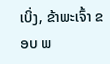ເບິ່ງ, ຂ້າພະເຈົ້າ ຂອບ ພ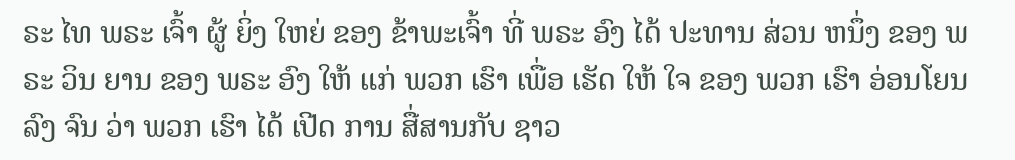ຣະ ໄທ ພຣະ ເຈົ້າ ຜູ້ ຍິ່ງ ໃຫຍ່ ຂອງ ຂ້າພະເຈົ້າ ທີ່ ພຣະ ອົງ ໄດ້ ປະທານ ສ່ວນ ຫນຶ່ງ ຂອງ ພຣະ ວິນ ຍານ ຂອງ ພຣະ ອົງ ໃຫ້ ແກ່ ພວກ ເຮົາ ເພື່ອ ເຮັດ ໃຫ້ ໃຈ ຂອງ ພວກ ເຮົາ ອ່ອນໂຍນ ລົງ ຈົນ ວ່າ ພວກ ເຮົາ ໄດ້ ເປີດ ການ ສື່ສານກັບ ຊາວ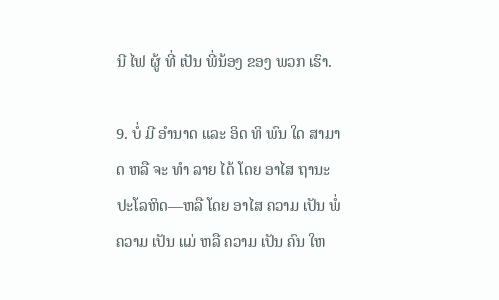ນີ ໄຟ ຜູ້ ທີ່ ເປັນ ພີ່ນ້ອງ ຂອງ ພວກ ເຮົາ.

9. ບໍ່ ມີ ອໍານາດ ແລະ ອິດ ທິ ພົນ ໃດ ສາມາດ ຫລື ຈະ ທໍາ ລາຍ ໄດ້ ໂດຍ ອາໄສ ຖານະ ປະໂລຫິດ—ຫລື ໂດຍ ອາໄສ ຄວາມ ເປັນ ພໍ່ ຄວາມ ເປັນ ແມ່ ຫລື ຄວາມ ເປັນ ຄົນ ໃຫ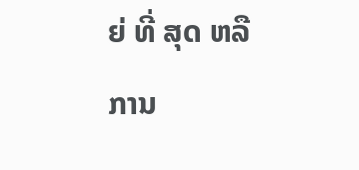ຍ່ ທີ່ ສຸດ ຫລື ການ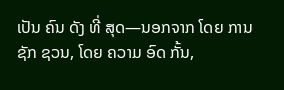ເປັນ ຄົນ ດັງ ທີ່ ສຸດ—ນອກຈາກ ໂດຍ ການ ຊັກ ຊວນ, ໂດຍ ຄວາມ ອົດ ກັ້ນ,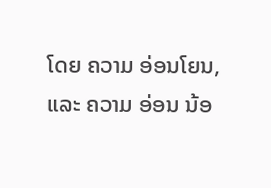ໂດຍ ຄວາມ ອ່ອນໂຍນ, ແລະ ຄວາມ ອ່ອນ ນ້ອ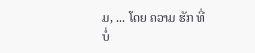ມ, ... ໂດຍ ຄວາມ ຮັກ ທີ່ ບໍ່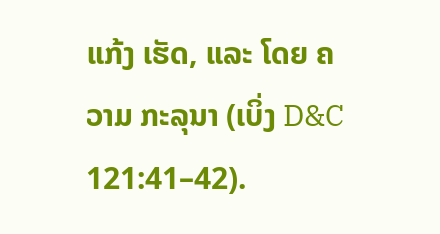ແກ້ງ ເຮັດ, ແລະ ໂດຍ ຄວາມ ກະລຸນາ (ເບິ່ງ D&C 121:41–42).